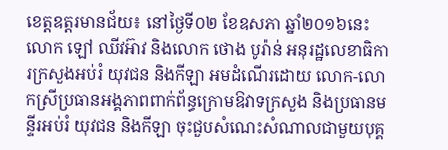ខេត្តឧត្ដរមានជ័យ៖ នៅថ្ងៃទី០២ ខែឧសភា ឆ្នាំ២០១៦នេះ លោក ឡៅ ឈីវអ៊ាវ និងលោក ថោង បូរ៉ាន់ អនុរដ្ឋលេខាធិការក្រសួងអប់រំ យុវជន និងកីឡា អមដំណើរដោយ លោក-លោកស្រីប្រធានអង្គភាពពាក់ព័ន្ធក្រោមឱវាទក្រសួង និងប្រធានមន្ទីរអប់រំ យុវជន និងកីឡា ចុះជួបសំណេះសំណាលជាមួយបុគ្គ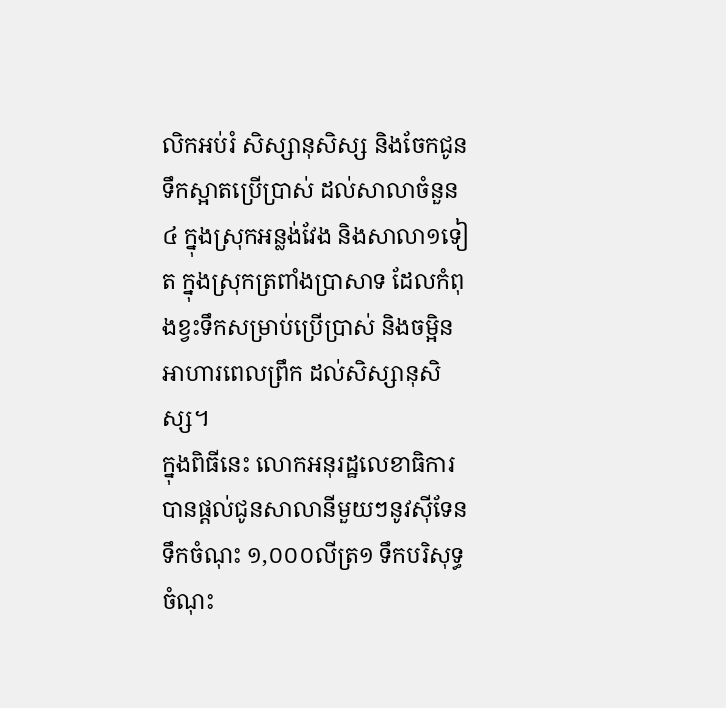លិកអប់រំ សិស្សានុសិស្ស និងចែកជូនទឹកស្អាតប្រើប្រាស់ ដល់សាលាចំនួន៤ ក្នុងស្រុកអន្លង់វែង និងសាលា១ទៀត ក្នុងស្រុកត្រពាំងប្រាសាទ ដែលកំពុងខ្វះទឹកសម្រាប់ប្រើប្រាស់ និងចម្អិនអាហារពេលព្រឹក ដល់សិស្សានុសិស្ស។
ក្នុងពិធីនេះ លោកអនុរដ្ឋលេខាធិការបានផ្ដល់ជូនសាលានីមួយៗនូវស៊ីទែនទឹកចំណុះ ១,០០០លីត្រ១ ទឹកបរិសុទ្ធចំណុះ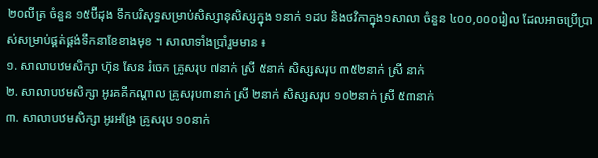២០លីត្រ ចំនួន ១៥ប៊ីដុង ទឹកបរិសុទ្ធសម្រាប់សិស្សានុសិស្សក្នុង ១នាក់ ១ដប និងថវិកាក្នុង១សាលា ចំនួន ៤០០,០០០រៀល ដែលអាចប្រើប្រាស់សម្រាប់ផ្គត់ផ្គង់ទឹកនាខែខាងមុខ ។ សាលាទាំងប្រាំរួមមាន ៖
១. សាលាបឋមសិក្សា ហ៊ុន សែន រំចេក គ្រូសរុប ៧នាក់ ស្រី ៥នាក់ សិស្សសរុប ៣៥២នាក់ ស្រី នាក់
២. សាលាបឋមសិក្សា អូរគគីកណ្ដាល គ្រូសរុប៣នាក់ ស្រី ២នាក់ សិស្សសរុប ១០២នាក់ ស្រី ៥៣នាក់
៣. សាលាបឋមសិក្សា អូរអង្រែ គ្រូសរុប ១០នាក់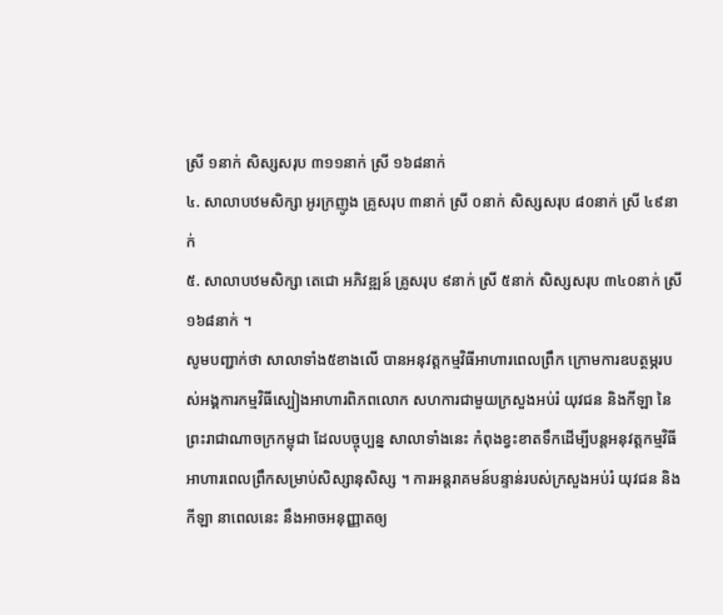ស្រី ១នាក់ សិស្សសរុប ៣១១នាក់ ស្រី ១៦៨នាក់
៤. សាលាបឋមសិក្សា អូរក្រញូង គ្រូសរុប ៣នាក់ ស្រី ០នាក់ សិស្សសរុប ៨០នាក់ ស្រី ៤៩នាក់
៥. សាលាបឋមសិក្សា តេជោ អភិវឌ្ឍន៍ គ្រូសរុប ៩នាក់ ស្រី ៥នាក់ សិស្សសរុប ៣៤០នាក់ ស្រី ១៦៨នាក់ ។
សូមបញ្ជាក់ថា សាលាទាំង៥ខាងលើ បានអនុវត្តកម្មវិធីអាហារពេលព្រឹក ក្រោមការឧបត្ថម្ភរបស់អង្គការកម្មវិធីស្បៀងអាហារពិភពលោក សហការជាមួយក្រសួងអប់រំ យុវជន និងកីឡា នៃព្រះរាជាណាចក្រកម្ពុជា ដែលបច្ចុប្បន្ន សាលាទាំងនេះ កំពុងខ្វះខាតទឹកដើម្បីបន្តអនុវត្តកម្មវិធីអាហារពេលព្រឹកសម្រាប់សិស្សានុសិស្ស ។ ការអន្តរាគមន៍បន្ទាន់របស់ក្រសួងអប់រំ យុវជន និងកីឡា នាពេលនេះ នឹងអាចអនុញ្ញាតឲ្យ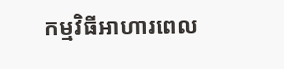កម្មវិធីអាហារពេល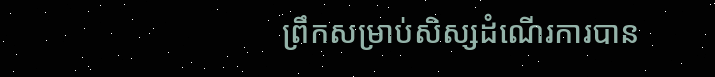ព្រឹកសម្រាប់សិស្សដំណើរការបាន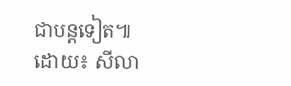ជាបន្តទៀត៕
ដោយ៖ សីលា